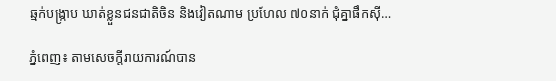ឆ្មក់បង្ក្រាប ឃាត់ខ្លួនជនជាតិចិន និងវៀតណាម ប្រហែល ៧០នាក់ ជុំគ្នាផឹកស៊ី…

ភ្នំពេញ៖ តាមសេចក្តីរាយការណ៍បាន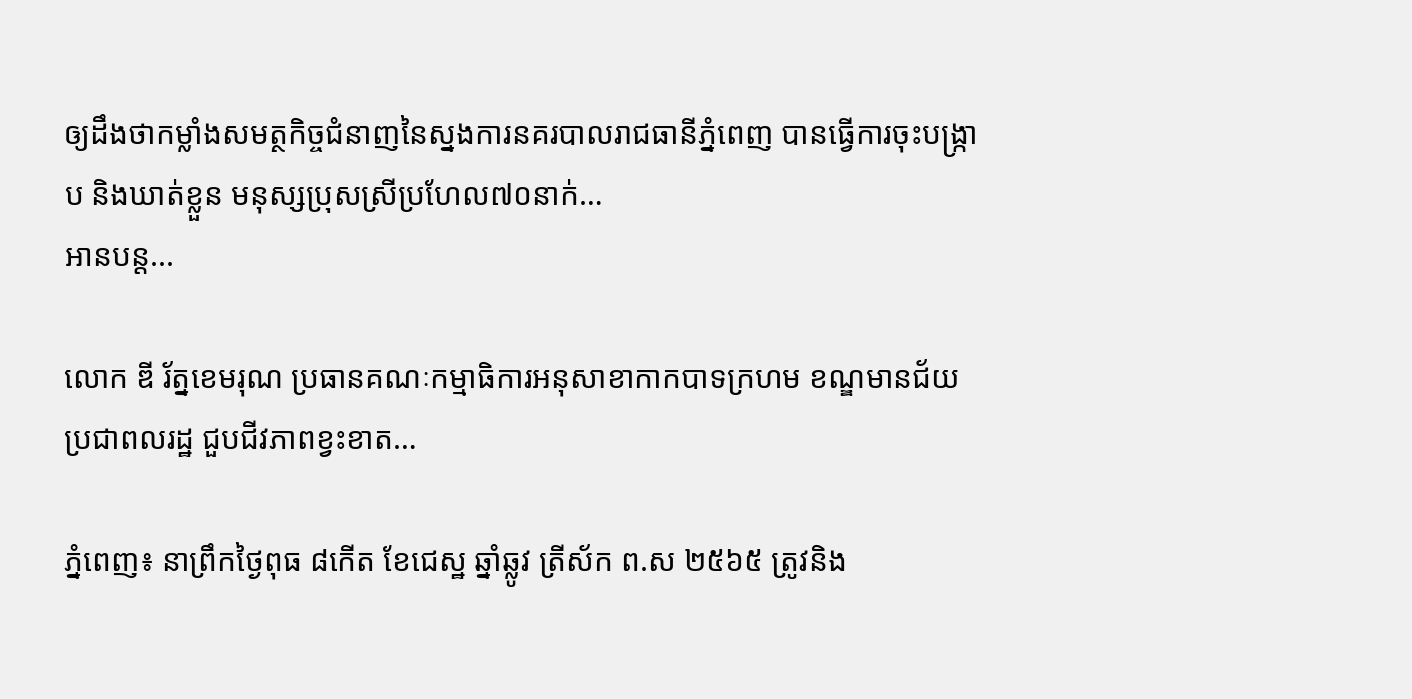ឲ្យដឹងថាកម្លាំងសមត្ថកិច្ចជំនាញនៃស្នងការនគរបាលរាជធានីភ្នំពេញ បានធ្វើការចុះបង្ក្រាប និងឃាត់ខ្លួន មនុស្សប្រុសស្រីប្រហែល៧០នាក់…
អានបន្ត...

លោក ឌី រ័ត្នខេមរុណ ប្រធានគណៈកម្មាធិការអនុសាខាកាកបាទក្រហម ខណ្ឌមានជ័យប្រជាពលរដ្ឋ ជួបជីវភាពខ្វះខាត…

ភ្នំពេញ៖ នាព្រឹកថ្ងៃពុធ ៨កើត ខែជេស្ឋ ឆ្នាំឆ្លូវ ត្រីស័ក ព.ស ២៥៦៥ ត្រូវនិង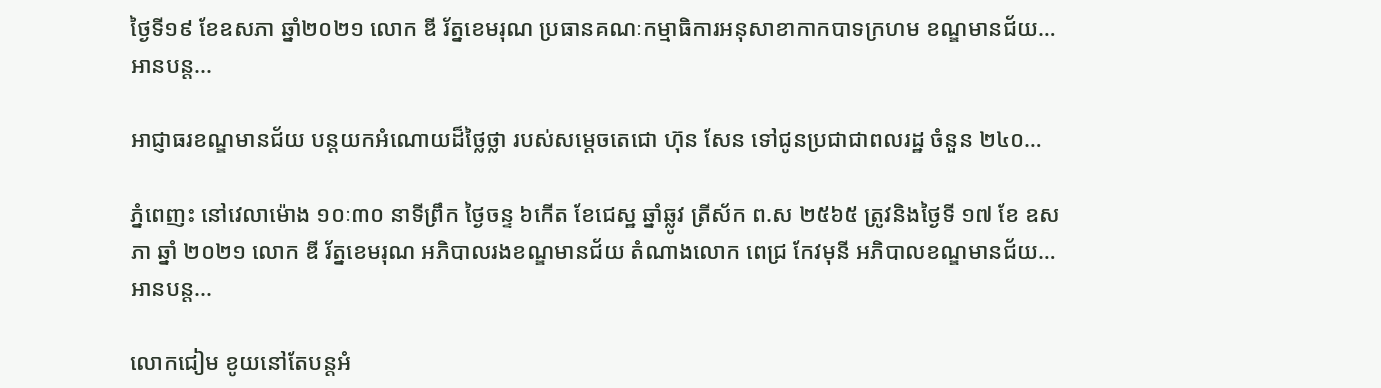ថ្ងៃទី១៩ ខែឧសភា ឆ្នាំ២០២១ លោក ឌី រ័ត្នខេមរុណ ប្រធានគណៈកម្មាធិការអនុសាខាកាកបាទក្រហម ខណ្ឌមានជ័យ…
អានបន្ត...

អាជ្ញាធរខណ្ឌមានជ័យ បន្តយកអំណោយដ៏ថ្លៃថ្លា របស់សម្ដេចតេជោ ហ៊ុន សែន ទៅជូនប្រជាជាពលរដ្ឋ ចំនួន ២៤០…

ភ្នំពេញះ នៅវេលាម៉ោង ១០ៈ៣០ នាទីព្រឹក ថ្ងៃចន្ទ ៦កើត ខែជេស្ឋ ឆ្នាំឆ្លូវ ត្រីស័ក ព.ស ២៥៦៥ ត្រូវនិងថ្ងៃទី ១៧ ខែ ឧសភា ឆ្នាំ ២០២១ លោក ឌី រ័ត្នខេមរុណ អភិបាលរងខណ្ឌមានជ័យ តំណាងលោក ពេជ្រ កែវមុនី អភិបាលខណ្ឌមានជ័យ…
អានបន្ត...

លោកជៀម ខូយនៅតែបន្តអំ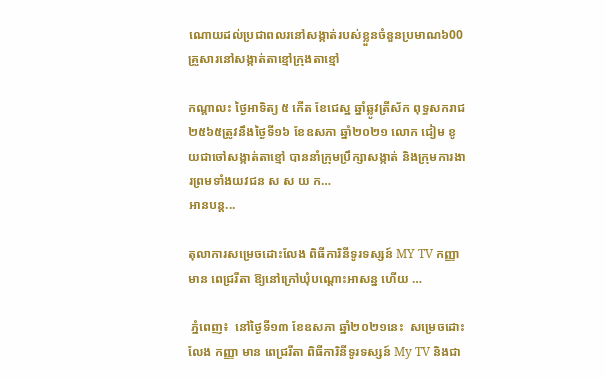ណោយដល់ប្រជាពលរនៅសង្កាត់របស់ខ្លួនចំនួនប្រមាណ៦00 គ្រួសារនៅសង្កាត់តាខ្មៅក្រុងតាខ្មៅ

កណ្តាលះ ថ្ងៃអាទិត្យ ៥ កើត ខែជេស្ឋ ឆ្នាំឆ្លូវត្រីស័ក ពុទ្ធសករាជ ២៥៦៥ត្រូវនឹងថ្ងៃទី១៦ ខែឧសភា ឆ្នាំ២០២១ លោក ជៀម ខូយជាចៅសង្កាត់តាខ្មៅ បាននាំក្រុមប្រឹក្សាសង្កាត់ និងក្រុមការងារព្រមទាំងយវជន ស ស យ ក…
អានបន្ត...

តុលាការសម្រេចដោះលែង ពិធីការិនីទូរទស្សន៍ MY TV កញ្ញា មាន ពេជ្ររីតា ឱ្យនៅក្រៅឃុំបណ្តោះអាសន្ន ហើយ …

 ភ្នំពេញ៖  នៅថ្ងៃទី១៣ ខែឧសភា ឆ្នាំ២០២១នេះ  សម្រេចដោះលែង កញ្ញា មាន ពេជ្ររីតា ពិធីការិនីទូរទស្សន៍ My TV និងជា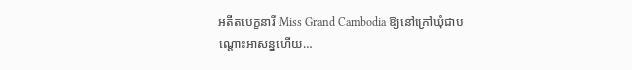អតីតបេក្ខនារី Miss Grand Cambodia ឱ្យនៅក្រៅឃុំជាបណ្តោះអាសន្នហើយ…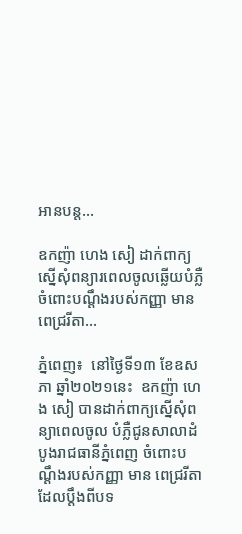អានបន្ត...

ឧកញ៉ា ហេង សៀ ដាក់ពាក្យស្នើសុំពន្យារពេលចូលឆ្លើយបំភ្លឺ ចំពោះបណ្ដឹងរបស់កញ្ញា មាន ពេជ្ររីតា…

ភ្នំពេញ៖  នៅថ្ងៃទី១៣ ខែឧសភា ឆ្នាំ២០២១នេះ  ឧកញ៉ា ហេង សៀ បានដាក់ពាក្យស្នើសុំពន្យាពេលចូល បំភ្លឺជូនសាលាដំបូងរាជធានីភ្នំពេញ ចំពោះបណ្ដឹងរបស់កញ្ញា មាន ពេជ្ររីតា ដែលប្ដឹងពីបទ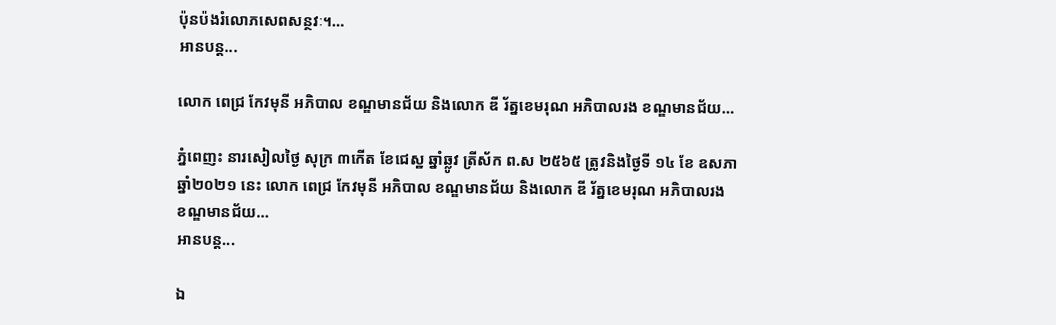ប៉ុនប៉ងរំលោភសេពសន្ថវៈ។…
អានបន្ត...

លោក ពេជ្រ កែវមុនី អភិបាល ខណ្ឌមានជ័យ និងលោក ឌី រ័ត្នខេមរុណ អភិបាលរង ខណ្ឌមានជ័យ…

ភ្នំពេញះ នារសៀលថ្ងៃ សុក្រ ៣កើត ខែជេស្ឋ ឆ្នាំឆ្លូវ ត្រីស័ក ព.ស ២៥៦៥ ត្រូវនិងថ្ងៃទី ១៤ ខែ ឧសភា ឆ្នាំ២០២១ នេះ លោក ពេជ្រ កែវមុនី អភិបាល ខណ្ឌមានជ័យ និងលោក ឌី រ័ត្នខេមរុណ អភិបាលរង ខណ្ឌមានជ័យ…
អានបន្ត...

ឯ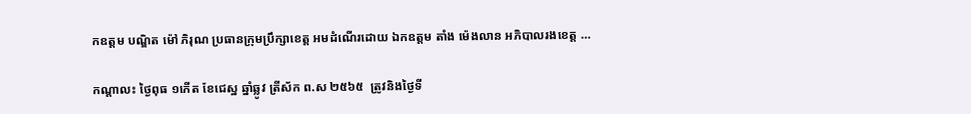កឧត្តម បណ្ឌិត ម៉ៅ ភិរុណ ប្រធានក្រុមប្រឹក្សាខេត្ត អមដំណើរដោយ ឯកឧត្តម តាំង ម៉េងលាន អភិបាលរងខេត្ត …

កណ្តាលះ ថ្ងៃពុធ ១កើត ខែជេស្ឋ ឆ្នាំឆ្លូវ ត្រីស័ក ព.ស ២៥៦៥  ត្រូវនិងថ្ងៃទី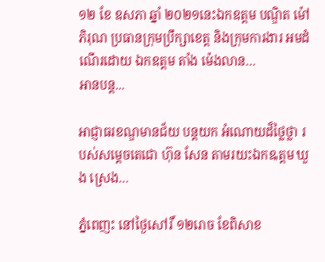១២ ខែ ឧសភា ឆ្នាំ ២០២១នេះឯកឧត្តម បណ្ឌិត ម៉ៅ ភិរុណ ប្រធានក្រុមប្រឹក្សាខេត្ត និងក្រុមការងារ អមដំណើរដោយ ឯកឧត្តម តាំង ម៉េងលាន…
អានបន្ត...

អាជ្ញាធរខណ្ឌមានជ័យ បន្តយក អំណោយដ៏ថ្លៃថ្លា របស់សម្ដេចតេជោ ហ៊ុន សែន តាមរយះឯកឩត្តម ឃួង ស្រេង…

ភ្នំពេញះ នៅថ្ងៃសៅរិ៍ ១២រោច ខែពិសាខ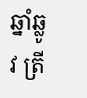ឆ្នាំឆ្លូវ ត្រី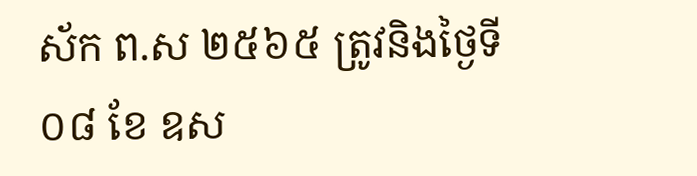ស័ក ព.ស ២៥៦៥ ត្រូវនិងថ្ងៃទី ០៨ ខែ ឧស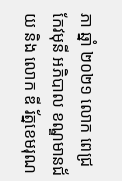ភា ឆ្នាំ ២០២១ លោក ពេជ្រ កែវមុនី អភិបាល ខណ្ឌមានជ័យ និង លោក ឌី រ័ត្នខេមរុណ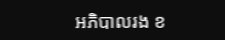អភិបាលរង ខ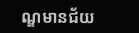ណ្ឌមានជ័យ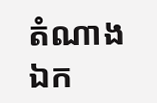តំណាង ឯក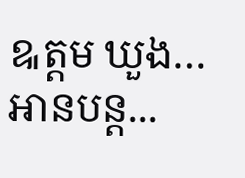ឩត្តម ឃួង…
អានបន្ត...